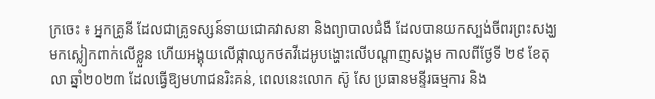ក្រចេះ ៖ អ្នកគ្រូនី ដែលជាគ្រូទស្សន៍ទាយជោគវាសនា និងព្យាបាលជំងឺ ដែលបានយកស្បង់ចីពរព្រះសង្ឃមកស្លៀកពាក់លើខ្លួន ហើយអង្គុយលើផ្កាឈូកថតវីដេអូបង្ហោះលើបណ្តាញសង្គម កាលពីថ្ងែទី ២៩ ខែតុលា ឆ្នាំ២០២៣ ដែលធ្វើឱ្យមហាជនរិះគន់, ពេលនេះលោក ស៊ូ សែ ប្រធានមន្ទីរធម្មការ និង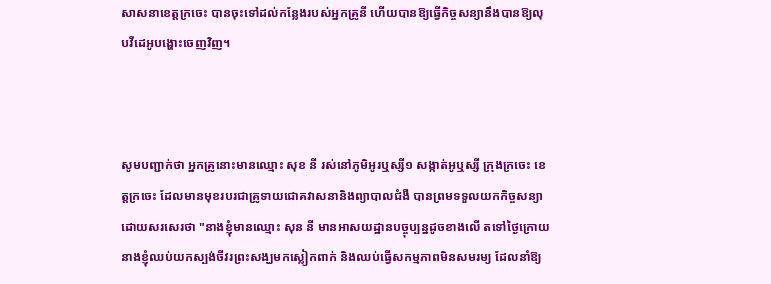សាសនាខេត្តក្រចេះ បានចុះទៅដល់កន្លែងរបស់អ្នកគ្រូនី ហើយបានឱ្យធ្វើកិច្ចសន្យានឹងបានឱ្យលុបវីដេអូបង្ហោះចេញវិញ។



សូមបញ្ជាក់ថា អ្នកគ្រូនោះមានឈ្មោះ សុខ នី រស់នៅភូមិអូរឬស្សី១ សង្កាត់អូឬស្សី ក្រុងក្រចេះ ខេត្តក្រចេះ ដែលមានមុខរបរជាគ្រូទាយជោគវាសនានិងព្យាបាលជំងឺ បានព្រមទទួលយកកិច្ចសន្យាដោយសរសេរថា "នាងខ្ញុំមានឈ្មោះ សុន នី មានអាសយដ្ឋានបច្ចុប្បន្នដូចខាងលើ តទៅថ្ងៃក្រោយនាងខ្ញុំឈប់យកស្បង់ចីវរព្រះសង្ឃមកស្លៀកពាក់ និងឈប់ធ្វើសកម្មភាពមិនសមរម្យ ដែលនាំឱ្យ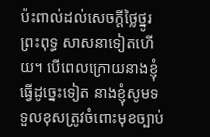ប៉ះពាល់ដល់សេចក្ដីថ្លៃថ្នូរព្រះពុទ្ធ សាសនាទៀតហើយ។ បើពេលក្រោយនាងខ្ញុំធ្វើដូច្នេះទៀត នាងខ្ញុំសូមទទួលខុសត្រូវចំពោះមុខច្បាប់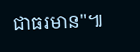ជាធរមាន"៕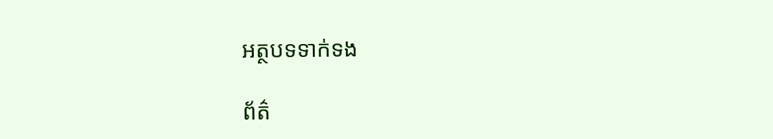អត្ថបទទាក់ទង

ព័ត៌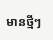មានថ្មីៗ